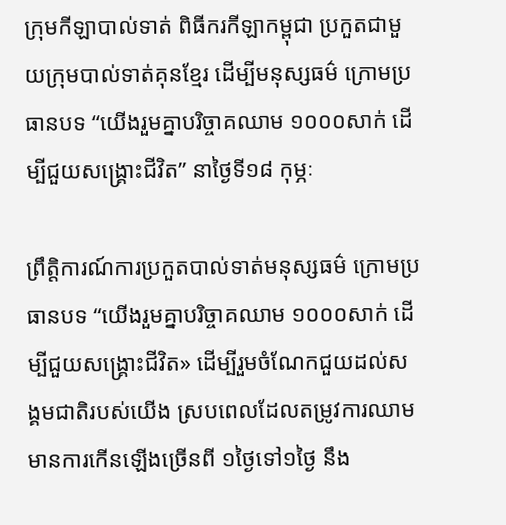ក្រុមកីឡាបាល់ទាត់ ពិធីករកីឡាកម្ពុជា ប្រកួតជាមួយក្រុមបាល់ទាត់គុនខ្មែរ ដើម្បីមនុស្សធម៌ ក្រោមប្រធានបទ “យើងរួមគ្នាបរិច្ចាគឈាម ១០០០សាក់ ដើម្បីជួយសង្គ្រោះជីវិត” នាថ្ងៃទី១៨ កុម្ភៈ

ព្រឹត្តិការណ៍ការប្រកួតបាល់ទាត់មនុស្សធម៌ ក្រោមប្រធានបទ “យើងរួមគ្នាបរិច្ចាគឈាម ១០០០សាក់ ដើម្បីជួយសង្គ្រោះជីវិត» ដើម្បីរួមចំណែកជួយដល់សង្គមជាតិរបស់យើង ស្របពេលដែលតម្រូវការឈាមមានការកើនឡើងច្រើនពី ១ថ្ងៃទៅ១ថ្ងៃ នឹង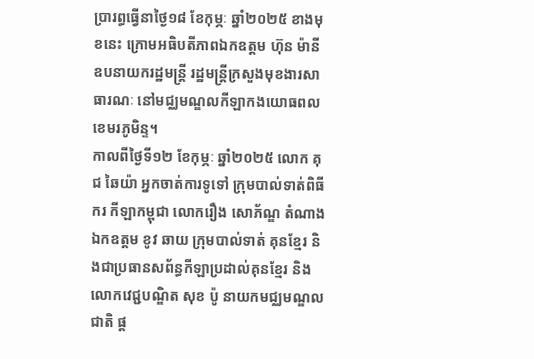ប្រារព្ធធ្វើនាថ្ងៃ១៨ ខែកុម្ភៈ ឆ្នាំ២០២៥ ខាងមុខនេះ ក្រោមអធិបតីភាពឯកឧត្តម ហ៊ុន ម៉ានី ឧបនាយករដ្ឋមន្រ្តី រដ្ឋមន្ត្រីក្រសួងមុខងារសាធារណៈ នៅមជ្ឈមណ្ឌលកីឡាកងយោធពលខេមរភូមិន្ទ។
កាលពីថ្ងៃទី១២ ខែកុម្ភៈ ឆ្នាំ២០២៥ លោក គុជ ឆៃយ៉ា អ្នកចាត់ការទូទៅ ក្រុមបាល់ទាត់ពិធីករ កីឡាកម្ពុជា លោករឿង សោភ័ណ្ឌ តំណាង ឯកឧត្តម ខូវ ឆាយ ក្រុមបាល់ទាត់ គុនខ្មែរ និងជាប្រធានសព័ន្ធកីឡាប្រដាល់គុនខ្មែរ និងលោកវេជ្ជបណ្ឌិត សុខ ប៉ូ នាយកមជ្ឈមណ្ឌលជាតិ ផ្ត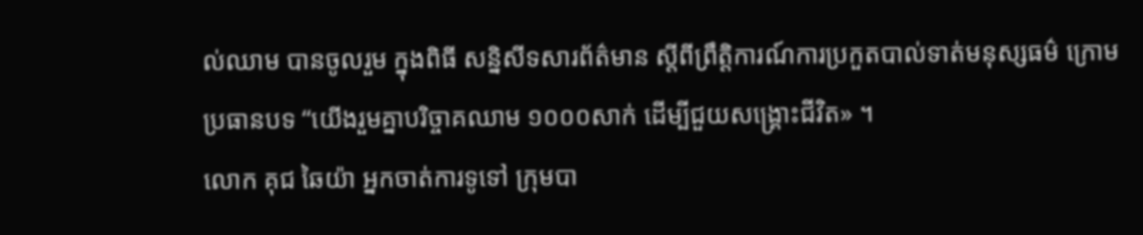ល់ឈាម បានចូលរួម ក្នុងពិធី សន្និសីទសារព័ត៌មាន ស្តីពីព្រឹត្តិការណ៍ការប្រកួតបាល់ទាត់មនុស្សធម៌ ក្រោមប្រធានបទ “យើងរួមគ្នាបរិច្ចាគឈាម ១០០០សាក់ ដើម្បីជួយសង្គ្រោះជីវិត» ។
លោក គុជ ឆៃយ៉ា អ្នកចាត់ការទូទៅ ក្រុមបា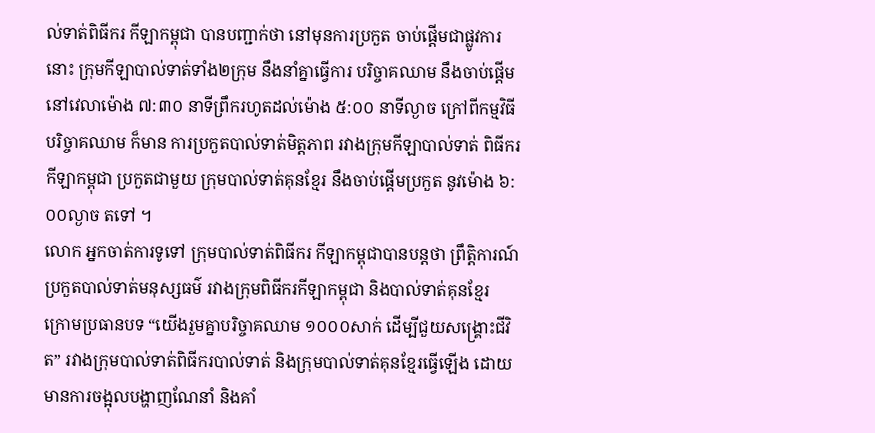ល់ទាត់ពិធីករ កីឡាកម្ពុជា បានបញ្ជាក់ថា នៅមុនការប្រកួត ចាប់ផ្តើមជាផ្លូវការនោះ ក្រុមកីឡាបាល់ទាត់ទាំង២ក្រុម នឹងនាំគ្នាធ្វើការ បរិច្ចាគឈាម នឹងចាប់ផ្តើមនៅវេលាម៉ោង ៧:៣០ នាទីព្រឹករហូតដល់ម៉ោង ៥:០០ នាទីល្ងាច ក្រៅពីកម្មវិធី បរិច្ចាគឈាម ក៏មាន ការប្រកួតបាល់ទាត់មិត្តភាព រវាងក្រុមកីឡាបាល់ទាត់ ពិធីករកីឡាកម្ពុជា ប្រកួតជាមួយ ក្រុមបាល់ទាត់គុនខ្មែរ នឹងចាប់ផ្តើមប្រកួត នូវម៉ោង ៦:០០ល្ងាច តទៅ ។
លោក អ្នកចាត់ការទូទៅ ក្រុមបាល់ទាត់ពិធីករ កីឡាកម្ពុជាបានបន្តថា ព្រឹត្តិការណ៍ប្រកួតបាល់ទាត់មនុស្សធម៌ រវាងក្រុមពិធីករកីឡាកម្ពុជា និងបាល់ទាត់គុនខ្មែរ ក្រោមប្រធានបទ “យើងរួមគ្នាបរិច្ចាគឈាម ១០០០សាក់ ដើម្បីជួយសង្គ្រោះជីវិត” រវាងក្រុមបាល់ទាត់ពិធីករបាល់ទាត់ និងក្រុមបាល់ទាត់គុនខ្មែរធ្វើឡើង ដោយមានការចង្អុលបង្ហាញណែនាំ និងគាំ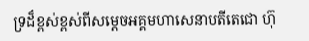ទ្រដ៏ខ្ពស់ខ្ពស់ពីសម្តេចអគ្គមហាសេនាបតីតេជោ ហ៊ុ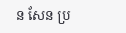ន សែន ប្រ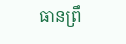ធានព្រឹ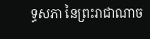ទ្ធសភា នៃព្រះរាជាណាច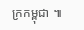ក្រកម្ពុជា ៕